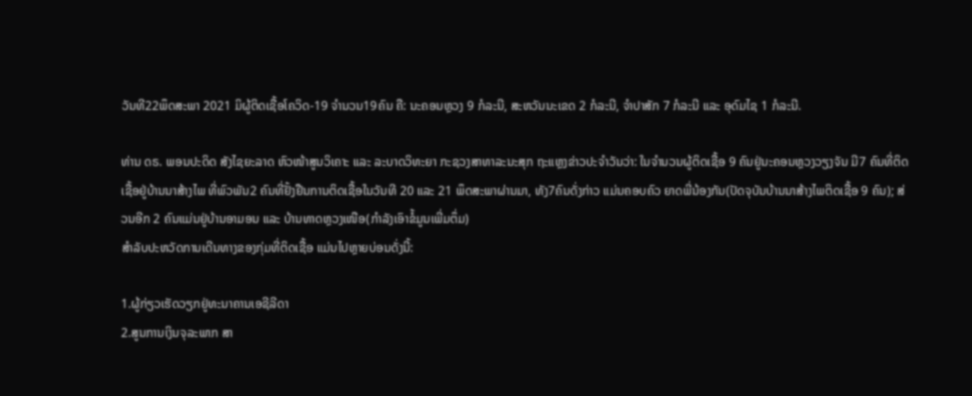ວັນທີ22ພຶດສະພາ 2021 ມິຜູ້ຕິດເຊື້ອໂຄວິດ-19 ຈຳນວນ19ຄົນ ຄື: ນະຄອນຫຼວງ 9 ກໍລະນີ, ສະຫວັນນະເຂດ 2 ກໍລະນີ, ຈຳປາສັກ 7 ກໍລະນີ ແລະ ອຸດົມໄຊ 1 ກໍລະນີ.

ທ່ານ ດຣ. ພອນປະດິດ ສັງໄຊຍະລາດ ຫົວໜ້າສູນວິເຄາະ ແລະ ລະບາດວິທະຍາ ກະຊວງສາທາລະນະສຸກ ຖະແຫຼງຂ່າວປະຈຳວັນວ່າ: ໃນຈຳນວນຜູ້ຕິດເຊື້ອ 9 ຄົນຢູ່ນະຄອນຫຼວງວຽງຈັນ ມີ7 ຄົນທີ່ຕິດເຊື້ອຢູ່ບ້ານນາສ້າງໄພ ທີ່ພົວພັນ2 ຄົນທີ່ຢັ້ງຢືນການຕິດເຊື້ອໃນວັນທີ 20 ແລະ 21 ພຶດສະພາຜ່ານມາ, ທັງ7ຄົນດັ່ງກ່າວ ແມ່ນຄອບຄົວ ຍາດພີ່ນ້ອງກັນ(ປັດຈຸບັນບ້ານນາສ້າງໄພຕິດເຊື້ອ 9 ຄົນ); ສ່ວນອີກ 2 ຄົນແມ່ນຢູ່ບ້ານອາມອນ ແລະ ບ້ານທາດຫຼວງເໜືອ(ກຳລັງເອົາຂໍ້ມູນເພີ່ມຕຶ່ມ)
ສຳລັບປະຫວັດການເດີນທາງຂອງກຸ່ມທີ່ຕິດເຊື້ອ ແມ່ນໄປຫຼາຍບ່ອນດັ່ງນີ້:

1.ຜູ້ກ່ຽວເຮັດວຽກຢູ່ທະນາຄານເອຊີລີດາ
2.ສູນການເງິນຈຸລະພາກ ສາ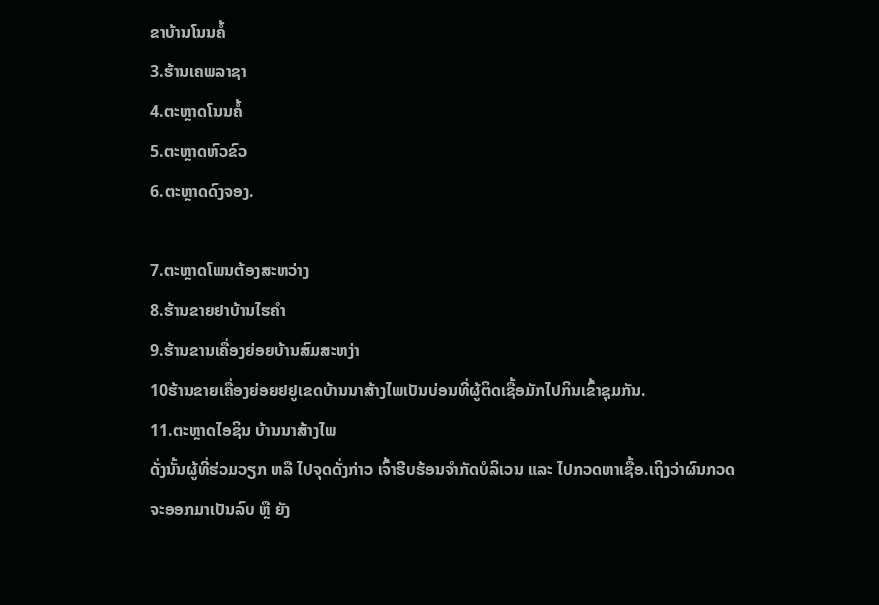ຂາບ້ານໂນນຄໍ້
3.ຮ້ານເຄພລາຊາ
4.ຕະຫຼາດໂນນຄໍ້
5.ຕະຫຼາດຫົວຂົວ
6.ຕະຫຼາດດົງຈອງ.

7.ຕະຫຼາດໂພນຕ້ອງສະຫວ່າງ
8.ຮ້ານຂາຍຢາບ້ານໄຮຄຳ
9.ຮ້ານຂານເຄື່ອງຍ່ອຍບ້ານສົມສະຫງ່າ
10ຮ້ານຂາຍເຄື່ອງຍ່ອຍຢຢູເຂດບ້ານນາສ້າງໄພເປັນບ່ອນທີ່ຜູ້ຕິດເຊື້ອມັກໄປກິນເຂົ້າຊຸມກັນ.
11.ຕະຫຼາດໄອຊິນ ບ້ານນາສ້າງໄພ
ດັ່ງນັ້ນຜູ້ທີ່ຮ່ວມວຽກ ຫລື ໄປຈຸດດັ່ງກ່າວ ເຈົ້າຮີບຮ້ອນຈໍາກັດບໍລິເວນ ແລະ ໄປກວດຫາເຊື້ອ.ເຖິງວ່າຜົນກວດຈະອອກມາເປັນລົບ ຫຼື ຍັງ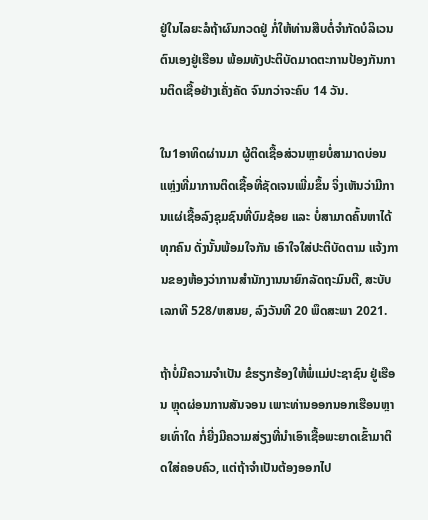ຢູ່ໃນໄລຍະລໍຖ້າຜົນກວດຢູ່ ກໍ່ໃຫ້ທ່ານສືບຕໍ່ຈຳກັດບໍລິເວນຕົນເອງຢູ່ເຮືອນ ພ້ອມທັງປະຕິບັດມາດຕະການປ້ອງກັນການຕິດເຊື້ອຢ່າງເຄັ່ງຄັດ ຈົນກວ່າຈະຄົບ 14 ວັນ.

ໃນ1ອາທິດຜ່ານມາ ຜູ້ຕິດເຊື້ອສ່ວນຫຼາຍບໍ່ສາມາດບ່ອນແຫຼ່ງທີ່ມາການຕິດເຊື້ອທີ່ຊັດເຈນເພີ່ມຂຶ້ນ ຈິ່ງເຫັນວ່າມີການແຜ່ເຊື້ອລົງຊຸມຊົນທີ່ບົມຊ້ອຍ ແລະ ບໍ່ສາມາດຄົ້ນຫາໄດ້ທຸກຄົນ ດັ່ງນັ້ນພ້ອມໃຈກັນ ເອົາໃຈໃສ່ປະຕິບັດຕາມ ແຈ້ງການຂອງຫ້ອງວ່າການສຳນັກງານນາຍົກລັດຖະມົນຕີ, ສະບັບເລກທີ 528/ຫສນຍ, ລົງວັນທີ 20 ພຶດສະພາ 2021.

ຖ້າບໍ່ມີຄວາມຈໍາເປັນ ຂໍຮຽກຮ້ອງໃຫ້ພໍ່ແມ່ປະຊາຊົນ ຢູ່ເຮືອນ ຫຼຸດຜ່ອນການສັນຈອນ ເພາະທ່ານອອກນອກເຮືອນຫຼາຍເທົ່າໃດ ກໍ່ຍີ່ງມີຄວາມສ່ຽງທີ່ນຳເອົາເຊື້ອພະຍາດເຂົ້າມາຕິດໃສ່ຄອບຄົວ, ແຕ່ຖ້າຈໍາເປັນຕ້ອງອອກໄປ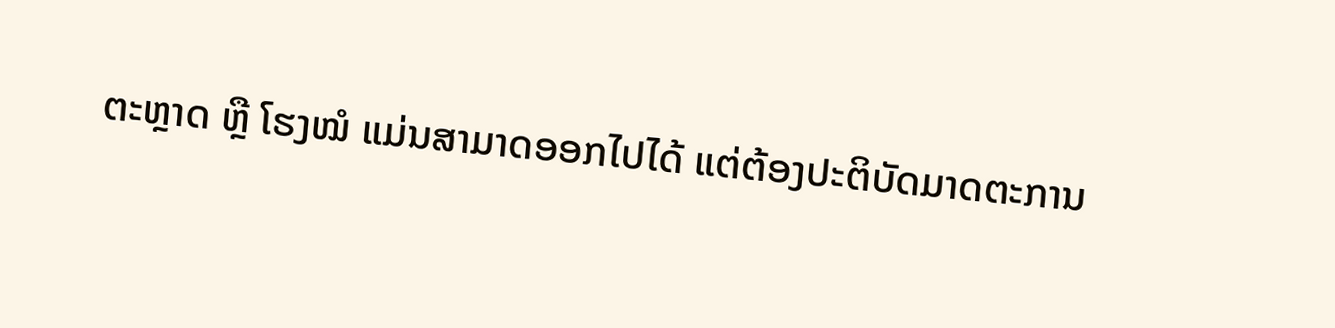ຕະຫຼາດ ຫຼື ໂຮງໝໍ ແມ່ນສາມາດອອກໄປໄດ້ ແຕ່ຕ້ອງປະຕິບັດມາດຕະການ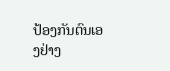ປ້ອງກັນຕົນເອງຢ່າງ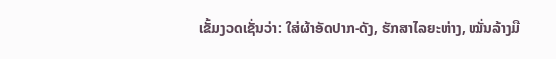ເຂັ້ມງວດເຊັ່ນວ່າ: ໃສ່ຜ້າອັດປາກ-ດັງ, ຮັກສາໄລຍະຫ່າງ, ໝັ່ນລ້າງມື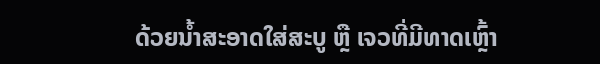ດ້ວຍນ້ຳສະອາດໃສ່ສະບູ ຫຼື ເຈວທີ່ມີທາດເຫຼົ້າ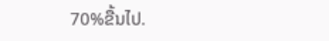70%ຂື້ນໄປ.